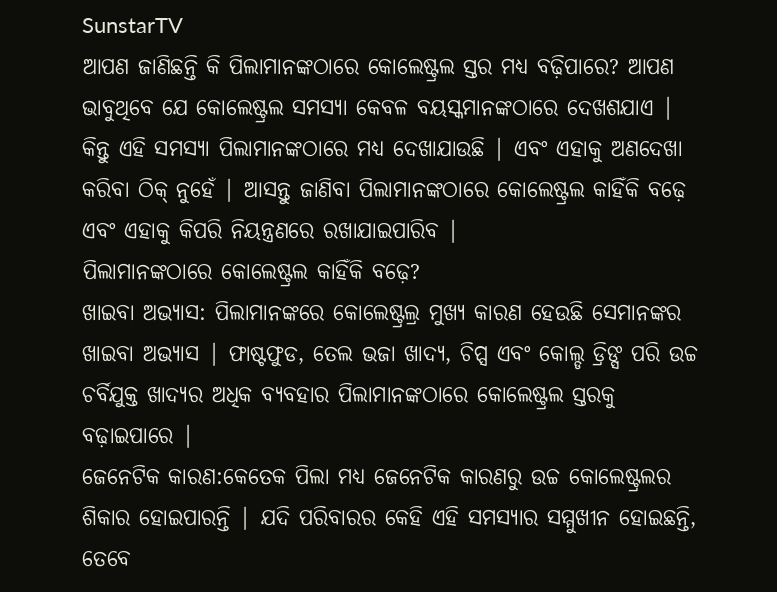SunstarTV
ଆପଣ ଜାଣିଛନ୍ତି କି ପିଲାମାନଙ୍କଠାରେ କୋଲେଷ୍ଟ୍ରଲ ସ୍ତର ମଧ୍ୟ ବଢ଼ିପାରେ? ଆପଣ ଭାବୁଥିବେ ଯେ କୋଲେଷ୍ଟ୍ରଲ ସମସ୍ୟା କେବଳ ବୟସ୍କମାନଙ୍କଠାରେ ଦେଖଶଯାଏ | କିନ୍ତୁ ଏହି ସମସ୍ୟା ପିଲାମାନଙ୍କଠାରେ ମଧ୍ୟ ଦେଖାଯାଉଛି | ଏବଂ ଏହାକୁ ଅଣଦେଖା କରିବା ଠିକ୍ ନୁହେଁ | ଆସନ୍ତୁ ଜାଣିବା ପିଲାମାନଙ୍କଠାରେ କୋଲେଷ୍ଟ୍ରଲ କାହିଁକି ବଢ଼େ ଏବଂ ଏହାକୁ କିପରି ନିୟନ୍ତ୍ରଣରେ ରଖାଯାଇପାରିବ |
ପିଲାମାନଙ୍କଠାରେ କୋଲେଷ୍ଟ୍ରଲ କାହିଁକି ବଢ଼େ?
ଖାଇବା ଅଭ୍ୟାସ: ପିଲାମାନଙ୍କରେ କୋଲେଷ୍ଟ୍ରଲ୍ର ମୁଖ୍ୟ କାରଣ ହେଉଛି ସେମାନଙ୍କର ଖାଇବା ଅଭ୍ୟାସ | ଫାଷ୍ଟଫୁଡ, ତେଲ ଭଜା ଖାଦ୍ୟ, ଚିପ୍ସ ଏବଂ କୋଲ୍ଡ ଡ୍ରିଙ୍ସ ପରି ଉଚ୍ଚ ଚର୍ବିଯୁକ୍ତ ଖାଦ୍ୟର ଅଧିକ ବ୍ୟବହାର ପିଲାମାନଙ୍କଠାରେ କୋଲେଷ୍ଟ୍ରଲ ସ୍ତରକୁ ବଢ଼ାଇପାରେ |
ଜେନେଟିକ କାରଣ:କେତେକ ପିଲା ମଧ୍ୟ ଜେନେଟିକ କାରଣରୁ ଉଚ୍ଚ କୋଲେଷ୍ଟ୍ରଲର ଶିକାର ହୋଇପାରନ୍ତି | ଯଦି ପରିବାରର କେହି ଏହି ସମସ୍ୟାର ସମ୍ମୁଖୀନ ହୋଇଛନ୍ତି, ତେବେ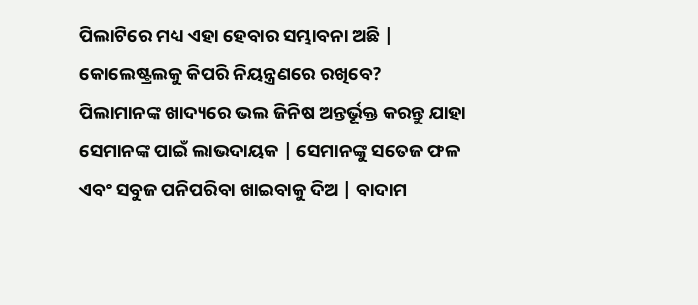ପିଲାଟିରେ ମଧ୍ୟ ଏହା ହେବାର ସମ୍ଭାବନା ଅଛି |
କୋଲେଷ୍ଟ୍ରଲକୁ କିପରି ନିୟନ୍ତ୍ରଣରେ ରଖିବେ?
ପିଲାମାନଙ୍କ ଖାଦ୍ୟରେ ଭଲ ଜିନିଷ ଅନ୍ତର୍ଭୂକ୍ତ କରନ୍ତୁ ଯାହା ସେମାନଙ୍କ ପାଇଁ ଲାଭଦାୟକ | ସେମାନଙ୍କୁ ସତେଜ ଫଳ ଏବଂ ସବୁଜ ପନିପରିବା ଖାଇବାକୁ ଦିଅ | ବାଦାମ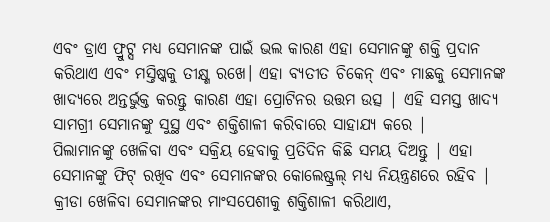ଏବଂ ଡ୍ରାଏ ଫ୍ରୁଟ୍ସ ମଧ୍ୟ ସେମାନଙ୍କ ପାଇଁ ଭଲ କାରଣ ଏହା ସେମାନଙ୍କୁ ଶକ୍ତି ପ୍ରଦାନ କରିଥାଏ ଏବଂ ମସ୍ତିଷ୍କକୁ ତୀକ୍ଷ୍ଣ ରଖେ। ଏହା ବ୍ୟତୀତ ଚିକେନ୍ ଏବଂ ମାଛକୁ ସେମାନଙ୍କ ଖାଦ୍ୟରେ ଅନ୍ତର୍ଭୁକ୍ତ କରନ୍ତୁ କାରଣ ଏହା ପ୍ରୋଟିନର ଉତ୍ତମ ଉତ୍ସ | ଏହି ସମସ୍ତ ଖାଦ୍ୟ ସାମଗ୍ରୀ ସେମାନଙ୍କୁ ସୁସ୍ଥ ଏବଂ ଶକ୍ତିଶାଳୀ କରିବାରେ ସାହାଯ୍ୟ କରେ |
ପିଲାମାନଙ୍କୁ ଖେଳିବା ଏବଂ ସକ୍ରିୟ ହେବାକୁ ପ୍ରତିଦିନ କିଛି ସମୟ ଦିଅନ୍ତୁ | ଏହା ସେମାନଙ୍କୁ ଫିଟ୍ ରଖିବ ଏବଂ ସେମାନଙ୍କର କୋଲେଷ୍ଟ୍ରଲ୍ ମଧ୍ୟ ନିୟନ୍ତ୍ରଣରେ ରହିବ | କ୍ରୀଡା ଖେଳିବା ସେମାନଙ୍କର ମାଂସପେଶୀକୁ ଶକ୍ତିଶାଳୀ କରିଥାଏ,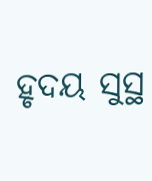ହୃଦୟ ସୁସ୍ଥ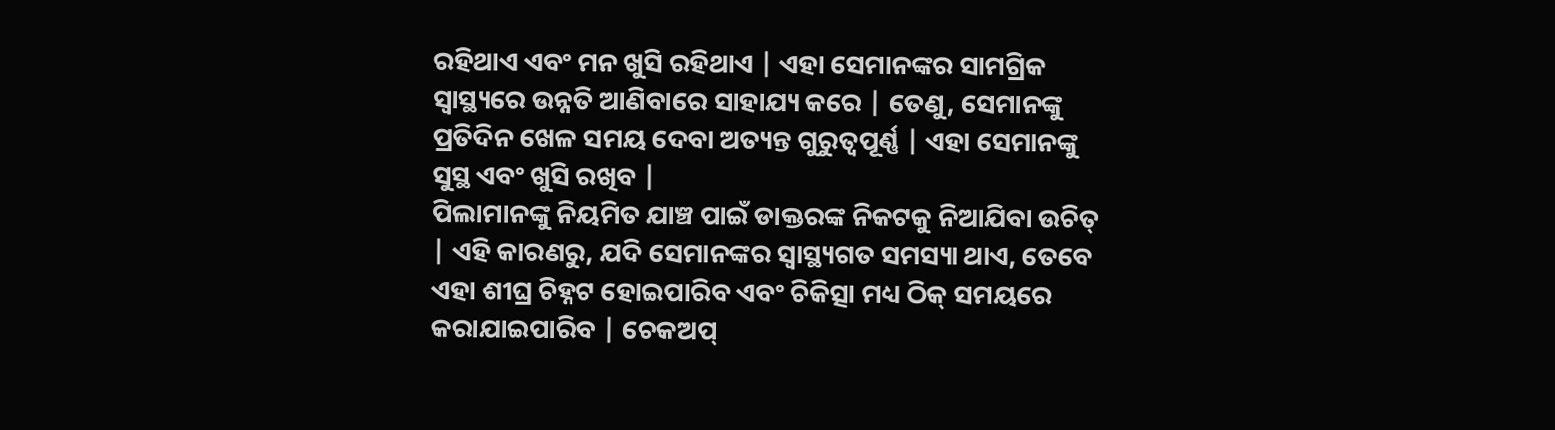ରହିଥାଏ ଏବଂ ମନ ଖୁସି ରହିଥାଏ | ଏହା ସେମାନଙ୍କର ସାମଗ୍ରିକ ସ୍ବାସ୍ଥ୍ୟରେ ଉନ୍ନତି ଆଣିବାରେ ସାହାଯ୍ୟ କରେ | ତେଣୁ, ସେମାନଙ୍କୁ ପ୍ରତିଦିନ ଖେଳ ସମୟ ଦେବା ଅତ୍ୟନ୍ତ ଗୁରୁତ୍ୱପୂର୍ଣ୍ଣ | ଏହା ସେମାନଙ୍କୁ ସୁସ୍ଥ ଏବଂ ଖୁସି ରଖିବ |
ପିଲାମାନଙ୍କୁ ନିୟମିତ ଯାଞ୍ଚ ପାଇଁ ଡାକ୍ତରଙ୍କ ନିକଟକୁ ନିଆଯିବା ଉଚିତ୍ | ଏହି କାରଣରୁ, ଯଦି ସେମାନଙ୍କର ସ୍ବାସ୍ଥ୍ୟଗତ ସମସ୍ୟା ଥାଏ, ତେବେ ଏହା ଶୀଘ୍ର ଚିହ୍ନଟ ହୋଇପାରିବ ଏବଂ ଚିକିତ୍ସା ମଧ୍ୟ ଠିକ୍ ସମୟରେ କରାଯାଇପାରିବ | ଚେକଅପ୍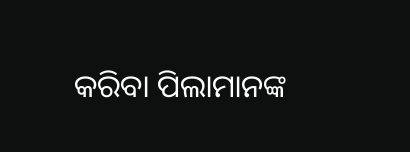କରିବା ପିଲାମାନଙ୍କ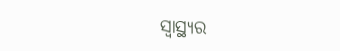ସ୍ବାସ୍ଥ୍ୟର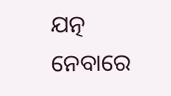ଯତ୍ନ ନେବାରେ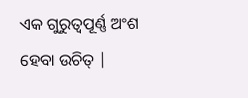ଏକ ଗୁରୁତ୍ବପୂର୍ଣ୍ଣ ଅଂଶ ହେବା ଉଚିତ୍ |